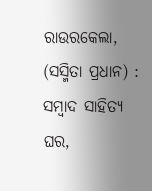ରାଉରକେଲା, (ସସ୍ମିତା ପ୍ରଧାନ) : ସମ୍ବାଦ ସାହିତ୍ୟ ଘର,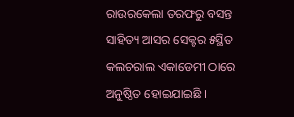ରାଉରକେଲା ତରଫରୁ ବସନ୍ତ ସାହିତ୍ୟ ଆସର ସେକ୍ଟର ୫ସ୍ଥିତ କଲଚରାଲ ଏକାଡେମୀ ଠାରେ ଅନୁଷ୍ଠିତ ହୋଇଯାଇଛି ।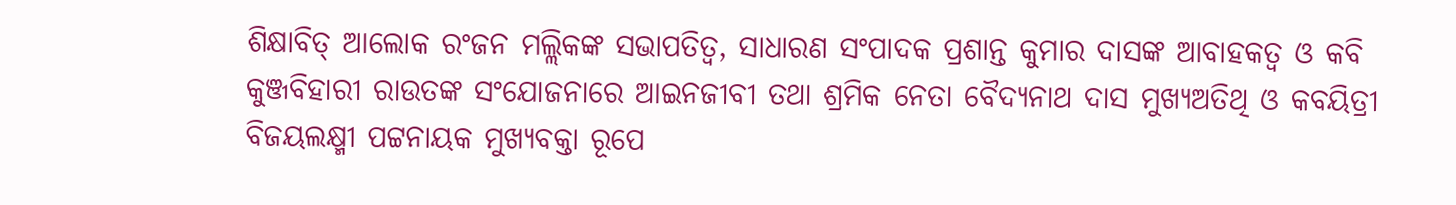ଶିକ୍ଷାବିତ୍ ଆଲୋକ ରଂଜନ ମଲ୍ଲିକଙ୍କ ସଭାପତିତ୍ୱ, ସାଧାରଣ ସଂପାଦକ ପ୍ରଶାନ୍ତ କୁମାର ଦାସଙ୍କ ଆବାହକତ୍ୱ ଓ କବି କୁଞ୍ଜବିହାରୀ ରାଉତଙ୍କ ସଂଯୋଜନାରେ ଆଇନଜୀବୀ ତଥା ଶ୍ରମିକ ନେତା ବୈଦ୍ୟନାଥ ଦାସ ମୁଖ୍ୟଅତିଥି ଓ କବୟିତ୍ରୀ ବିଜୟଲକ୍ଷ୍ମୀ ପଟ୍ଟନାୟକ ମୁଖ୍ୟବକ୍ତା ରୂପେ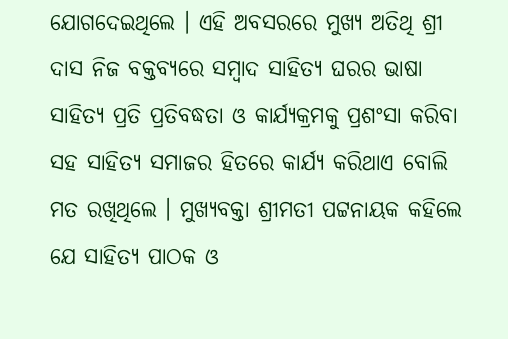ଯୋଗଦେଇଥିଲେ । ଏହି ଅବସରରେ ମୁଖ୍ୟ ଅତିଥି ଶ୍ରୀ ଦାସ ନିଜ ବକ୍ତବ୍ୟରେ ସମ୍ବାଦ ସାହିତ୍ୟ ଘରର ଭାଷା ସାହିତ୍ୟ ପ୍ରତି ପ୍ରତିବଦ୍ଧତା ଓ କାର୍ଯ୍ୟକ୍ରମକୁ ପ୍ରଶଂସା କରିବା ସହ ସାହିତ୍ୟ ସମାଜର ହିତରେ କାର୍ଯ୍ୟ କରିଥାଏ ବୋଲି ମତ ରଖିଥିଲେ । ମୁଖ୍ୟବକ୍ତା ଶ୍ରୀମତୀ ପଟ୍ଟନାୟକ କହିଲେ ଯେ ସାହିତ୍ୟ ପାଠକ ଓ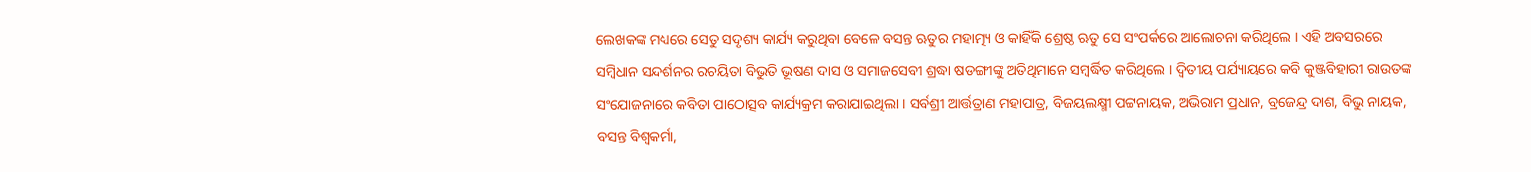ଲେଖକଙ୍କ ମଧ୍ୟରେ ସେତୁ ସଦୃଶ୍ୟ କାର୍ଯ୍ୟ କରୁଥିବା ବେଳେ ବସନ୍ତ ଋତୁର ମହାତ୍ମ୍ୟ ଓ କାହିଁକି ଶ୍ରେଷ୍ଠ ଋତୁ ସେ ସଂପର୍କରେ ଆଲୋଚନା କରିଥିଲେ । ଏହି ଅବସରରେ ସମ୍ବିଧାନ ସନ୍ଦର୍ଶନର ରଚୟିତା ବିଭୁତି ଭୂଷଣ ଦାସ ଓ ସମାଜସେବୀ ଶ୍ରଦ୍ଧା ଷଡଙ୍ଗୀଙ୍କୁ ଅତିଥିମାନେ ସମ୍ବର୍ଦ୍ଧିତ କରିଥିଲେ । ଦ୍ୱିତୀୟ ପର୍ଯ୍ୟାୟରେ କବି କୁଞ୍ଜବିହାରୀ ରାଉତଙ୍କ ସଂଯୋଜନାରେ କବିତା ପାଠୋତ୍ସବ କାର୍ଯ୍ୟକ୍ରମ କରାଯାଇଥିଲା । ସର୍ବଶ୍ରୀ ଆର୍ତ୍ତତ୍ରାଣ ମହାପାତ୍ର, ବିଜୟଲକ୍ଷ୍ମୀ ପଟ୍ଟନାୟକ, ଅଭିରାମ ପ୍ରଧାନ, ବ୍ରଜେନ୍ଦ୍ର ଦାଶ, ବିଭୁ ନାୟକ, ବସନ୍ତ ବିଶ୍ୱକର୍ମା,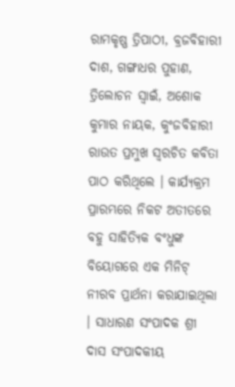ରାମକୃଷ୍ଣ ତ୍ରିପାଠୀ, ବ୍ରଜବିହାରୀ ଦାଶ, ଗଙ୍ଗାଧର ପୁହାଣ, ତ୍ରିଲୋଚନ ସ୍ୱାଇଁ, ଅଶୋକ କୁମାର ନାୟକ, କୁଂଜବିହାରୀ ରାଉତ ପ୍ରମୁଖ ସ୍ୱରଚିତ କବିତା ପାଠ କରିଥିଲେ । କାର୍ଯ୍ୟକ୍ରମ ପ୍ରାରମ୍ଭରେ ନିକଟ ଅତୀତରେ ବହୁ ସାହିତ୍ୟିକ ବଂଧୁଙ୍କ ବିୟୋଗରେ ଏକ ମିନିଟ୍ ନୀରବ ପ୍ରାର୍ଥନା କରାଯାଇଥିଲା । ସାଧାରଣ ସଂପାଦକ ଶ୍ରୀ ଦାସ ସଂପାଦକୀୟ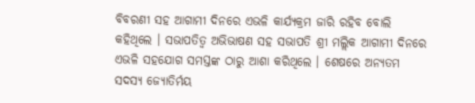ବିବରଣୀ ସହ ଆଗାମୀ ଦିନରେ ଏଭଳି କାର୍ଯ୍ୟକ୍ରମ ଜାରି ରହିବ ବୋଲି କହିଥିଲେ । ସଭାପତିତ୍ୱ ଅଭିଭାଷଣ ସହ ସଭାପତି ଶ୍ରୀ ମଲ୍ଲିକ ଆଗାମୀ ଦିନରେ ଏଭଳି ସହଯୋଗ ସମସ୍ତଙ୍କ ଠାରୁ ଆଶା କରିଥିଲେ । ଶେଷରେ ଅନ୍ୟତମ ସଦସ୍ୟ ଜ୍ୟୋତିର୍ମୟ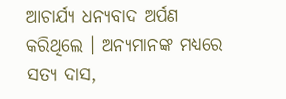ଆଚାର୍ଯ୍ୟ ଧନ୍ୟବାଦ ଅର୍ପଣ କରିଥିଲେ । ଅନ୍ୟମାନଙ୍କ ମଧ୍ୟରେ ସତ୍ୟ ଦାସ,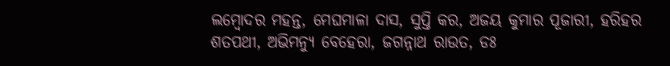ଲମ୍ବୋଦର ମହନ୍ତ, ମେଘମାଳା ଦାସ, ସୁପ୍ତି କର, ଅଜୟ କୁମାର ପୂଜାରୀ, ହରିହର ଶତପଥୀ, ଅଭିମନ୍ୟୁ ବେହେରା, ଜଗନ୍ନାଥ ରାଉତ, ଡଃ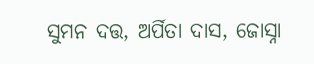ସୁମନ ଦତ୍ତ, ଅର୍ପିତା ଦାସ, ଜୋସ୍ନା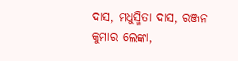ଦାସ, ମଧୁସ୍ମିତା ଦାସ, ରଞ୍ଜନ କୁମାର ଲେଙ୍କା,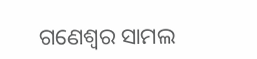ଗଣେଶ୍ୱର ସାମଲ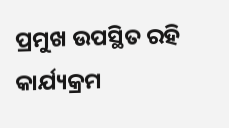ପ୍ରମୁଖ ଉପସ୍ଥିତ ରହି କାର୍ଯ୍ୟକ୍ରମ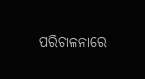ପରିଚାଳନାରେ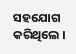ସହଯୋଗ କରିଥିଲେ ।